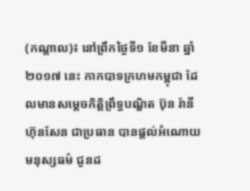(កណ្តាល)៖ នៅព្រឹកថ្ងៃទី១ ខែមីនា ឆ្នាំ២០១៧ នេះ កាកបាទក្រហមកម្ពុជា ដែលមានសម្តេចកិត្តិព្រឹទ្ធបណ្ឌិត ប៊ុន រ៉ានី ហ៊ុនសែន ជាប្រធាន បានផ្តល់អំណោយមនុស្សធម៌ ជូនដ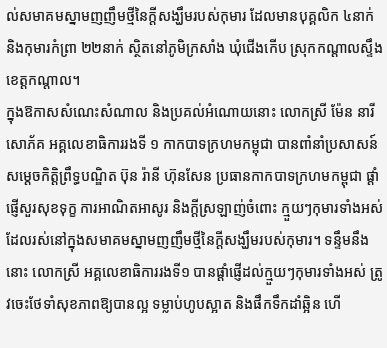ល់សមាគមស្នាមញញឹមថ្មីនៃក្តីសង្ឃឹមរបស់កុមារ ដែលមានបុគ្គលិក ៤នាក់ និងកុមារកំព្រា ២២នាក់ ស្ថិតនៅភូមិក្រសាំង ឃុំជើងកើប ស្រុកកណ្តាលស្ទឹង ខេត្តកណ្តាល។
ក្នុងឱកាសសំណេះសំណាល និងប្រគល់អំណោយនោះ លោកស្រី ម៉ែន នារីសោភ័គ អគ្គលេខាធិការរងទី ១ កាកបាទក្រហមកម្ពុជា បានពាំនាំប្រសាសន៍ សម្តេចកិត្តិព្រឹទ្ធបណ្ឌិត ប៊ុន រ៉ានី ហ៊ុនសែន ប្រធានកាកបាទក្រហមកម្ពុជា ផ្តាំផ្ញើសួរសុខទុក្ខ ការអាណិតអាសូរ និងក្តីស្រឡាញ់ចំពោះ ក្មួយៗកុមារទាំងអស់ ដែលរស់នៅក្នុងសមាគមស្នាមញញឹមថ្មីនៃក្តីសង្ឃឹមរបស់កុមារ។ ទន្ទឹមនឹងនោះ លោកស្រី អគ្គលេខាធិការរងទី១ បានផ្តាំផ្ញើដល់ក្មួយៗកុមារទាំងអស់ ត្រូវចេះថែទាំសុខភាពឱ្យបានល្អ ទម្លាប់ហូបស្អាត និងផឹកទឹកដាំឆ្អិន ហើ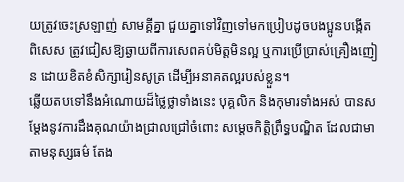យត្រូវចេះស្រឡាញ់ សាមគ្គីគ្នា ជួយគ្នាទៅវិញទៅមកប្រៀបដូចបងប្អូនបង្កើត ពិសេស ត្រូវជៀសឱ្យឆ្ងាយពីការសេពគប់មិត្តមិនល្អ ឬការប្រើប្រាស់គ្រឿងញៀន ដោយខិតខំសិក្សារៀនសូត្រ ដើម្បីអនាគតល្អរបស់ខ្លួន។
ឆ្លើយតបទៅនឹងអំណោយដ៏ថ្លៃថ្លាទាំងនេះ បុគ្គលិក និងកុមារទាំងអស់ បានសម្តែងនូវការដឹងគុណយ៉ាងជ្រាលជ្រៅចំពោះ សម្តេចកិត្តិព្រឹទ្ធបណ្ឌិត ដែលជាមាតាមនុស្សធម៌ តែង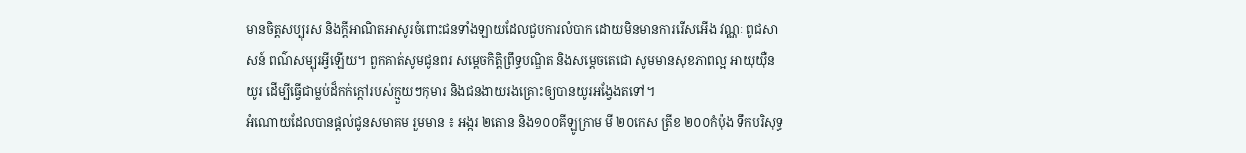មានចិត្តសប្បុរស និងក្តីអាណិតអាសូរចំពោះជនទាំងឡាយដែលជួបការលំបាក ដោយមិនមានការរើសអើង វណ្ណៈ ពូជសាសន៍ ពណ៌សម្បុរអ្វីឡើយ។ ពួកគាត់សូមជូនពរ សម្តេចកិត្តិព្រឹទ្ធបណ្ឌិត និងសម្តេចតេជោ សូមមានសុខភាពល្អ អាយុយ៉ឺនយូរ ដើម្បីធ្វើជាម្លប់ដ៏កក់ក្តៅរបស់ក្មួយៗកុមារ និងជនងាយរងគ្រោះឲ្យបានយូរអង្វែងតទៅ។
អំណោយដែលបានផ្តល់ជូនសមាគម រួមមាន ៖ អង្ករ ២តោន និង១០០គីឡូក្រាម មី ២០កេស ត្រីខ ២០០កំប៉ុង ទឹកបរិសុទ្ធ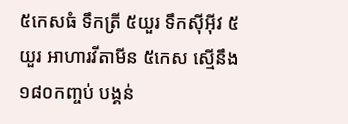៥កេសធំ ទឹកត្រី ៥យួរ ទឹកស៊ីអ៊ីវ ៥យួរ អាហារវីតាមីន ៥កេស ស្មើនឹង ១៨០កញ្ចប់ បង្គន់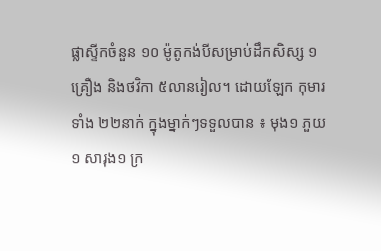ផ្លាស្ទីកចំនួន ១០ ម៉ូតូកង់បីសម្រាប់ដឹកសិស្ស ១គ្រឿង និងថវិកា ៥លានរៀល។ ដោយឡែក កុមារទាំង ២២នាក់ ក្នុងម្នាក់ៗទទួលបាន ៖ មុង១ ភួយ១ សារុង១ ក្រ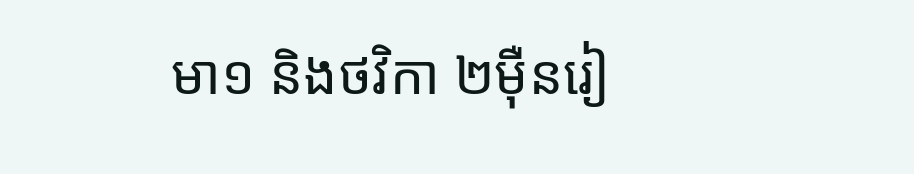មា១ និងថវិកា ២ម៉ឺនរៀ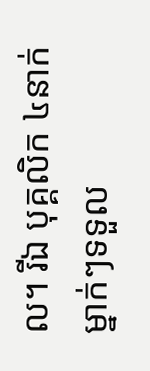ល។ រីឯ បុគ្គលិក ៤នាក់ ម្នាក់ៗទទួល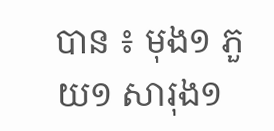បាន ៖ មុង១ ភួយ១ សារុង១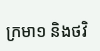ក្រមា១ និងថវិ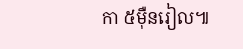កា ៥ម៉ឺនរៀល៕